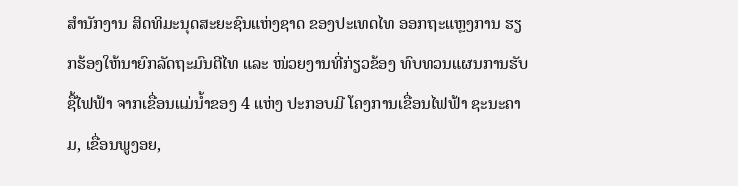ສໍານັກງານ ສິດທິມະນຸດສະຍະຊົນແຫ່ງຊາດ ຂອງປະເທດໄທ ອອກຖະແຫຼງການ ຮຽກຮ້ອງໃຫ້ນາຍົກລັດຖະມົນຕີໄທ ແລະ ໜ່ວຍງານທີ່ກ່ຽວຂ້ອງ ທົບທວນແຜນການຮັບຊື້ໄຟຟ້າ ຈາກເຂື່ອນແມ່ນ້ຳຂອງ 4 ແຫ່ງ ປະກອບມີ ໂຄງການເຂື່ອນໄຟຟ້າ ຊະນະຄາມ, ເຂື່ອນພູງອຍ,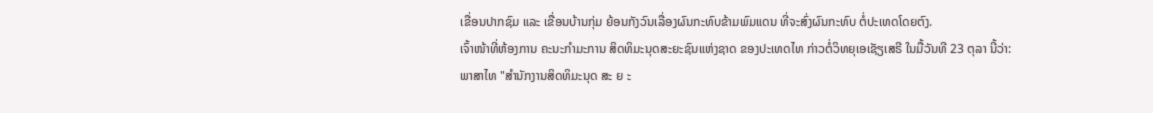ເຂື່ອນປາກຊົມ ແລະ ເຂື່ອນບ້ານກຸ່ມ ຍ້ອນກັງວົນເລື່ອງຜົນກະທົບຂ້າມພົມແດນ ທີ່ຈະສົ່ງຜົນກະທົບ ຕໍ່ປະເທດໂດຍຕົງ.
ເຈົ້າໜ້າທີ່ຫ້ອງການ ຄະນະກໍາມະການ ສິດທິມະນຸດສະຍະຊົນແຫ່ງຊາດ ຂອງປະເທດໄທ ກ່າວຕໍ່ວິທຍຸເອເຊັຽເສຣີ ໃນມື້ວັນທີ 23 ຕຸລາ ນີ້ວ່າ:
ພາສາໄທ "ສຳນັກງານສິດທິມະນຸດ ສະ ຍ ະ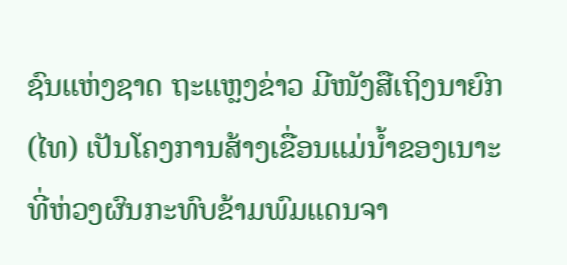ຊົນແຫ່ງຊາດ ຖະແຫຼງຂ່າວ ມີໜັງສືເຖິງນາຍົກ (ໄທ) ເປັນໂຄງການສ້າງເຂື່ອນແມ່ນ້ຳຂອງເນາະ ທີ່ຫ່ວງຜົນກະທົບຂ້າມພົມແດນຈາ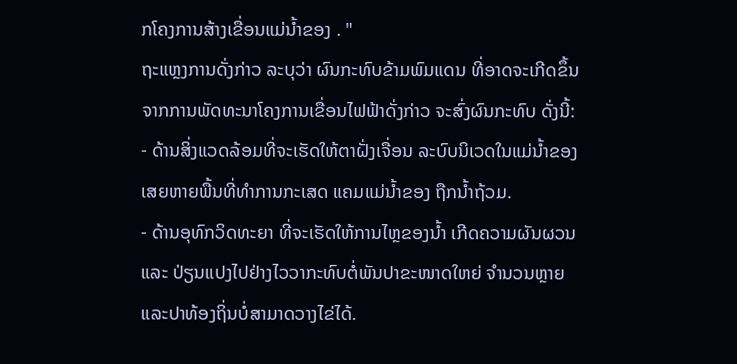ກໂຄງການສ້າງເຂື່ອນແມ່ນ້ຳຂອງ . "
ຖະແຫຼງການດັ່ງກ່າວ ລະບຸວ່າ ຜົນກະທົບຂ້າມພົມແດນ ທີ່ອາດຈະເກີດຂຶ້ນຈາກການພັດທະນາໂຄງການເຂື່ອນໄຟຟ້າດັ່ງກ່າວ ຈະສົ່ງຜົນກະທົບ ດັ່ງນີ້:
- ດ້ານສິ່ງແວດລ້ອມທີ່ຈະເຮັດໃຫ້ຕາຝັ່ງເຈື່ອນ ລະບົບນິເວດໃນແມ່ນ້ຳຂອງເສຍຫາຍພື້ນທີ່ທຳການກະເສດ ແຄມແມ່ນ້ຳຂອງ ຖືກນ້ຳຖ້ວມ.
- ດ້ານອຸທົກວິດທະຍາ ທີ່ຈະເຮັດໃຫ້ການໄຫຼຂອງນ້ຳ ເກີດຄວາມຜັນຜວນ ແລະ ປ່ຽນແປງໄປຢ່າງໄວວາກະທົບຕໍ່ພັນປາຂະໜາດໃຫຍ່ ຈຳນວນຫຼາຍ ແລະປາທ້ອງຖິ່ນບໍ່ສາມາດວາງໄຂ່ໄດ້.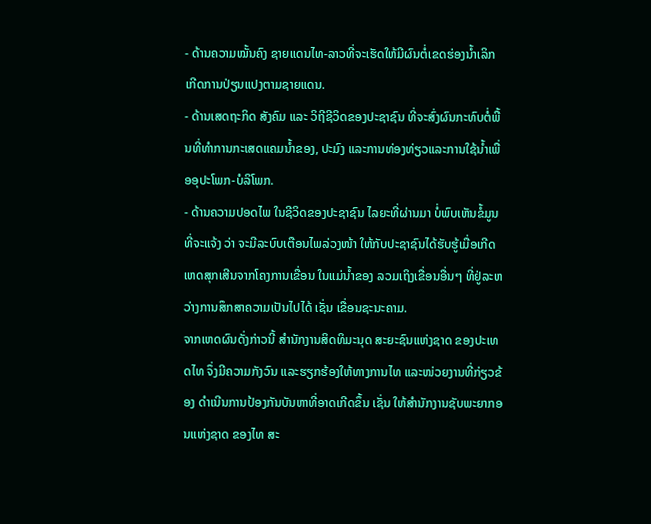- ດ້ານຄວາມໝັ້ນຄົງ ຊາຍແດນໄທ-ລາວທີ່ຈະເຮັດໃຫ້ມີຜົນຕໍ່ເຂດຮ່ອງນ້ຳເລິກ ເກີດການປ່ຽນແປງຕາມຊາຍແດນ.
- ດ້ານເສດຖະກິດ ສັງຄົມ ແລະ ວິຖີຊີວິດຂອງປະຊາຊົນ ທີ່ຈະສົ່ງຜົນກະທົບຕໍ່ພື້ນທີ່ທຳການກະເສດແຄມນ້ຳຂອງ, ປະມົງ ແລະການທ່ອງທ່ຽວແລະການໃຊ້ນ້ຳເພື່ອອຸປະໂພກ-ບໍລິໂພກ.
- ດ້ານຄວາມປອດໄພ ໃນຊີວິດຂອງປະຊາຊົນ ໄລຍະທີ່ຜ່ານມາ ບໍ່ພົບເຫັນຂໍ້ມູນ ທີ່ຈະແຈ້ງ ວ່າ ຈະມີລະບົບເຕືອນໄພລ່ວງໜ້າ ໃຫ້ກັບປະຊາຊົນໄດ້ຮັບຮູ້ເມື່ອເກີດເຫດສຸກເສີນຈາກໂຄງການເຂື່ອນ ໃນແມ່ນ້ຳຂອງ ລວມເຖິງເຂື່ອນອື່ນໆ ທີ່ຢູ່ລະຫວ່າງການສຶກສາຄວາມເປັນໄປໄດ້ ເຊັ່ນ ເຂື່ອນຊະນະຄາມ.
ຈາກເຫດຜົນດັ່ງກ່າວນີ້ ສຳນັກງານສິດທິມະນຸດ ສະຍະຊົນແຫ່ງຊາດ ຂອງປະເທດໄທ ຈຶ່ງມີຄວາມກັງວົນ ແລະຮຽກຮ້ອງໃຫ້ທາງການໄທ ແລະໜ່ວຍງານທີ່ກ່ຽວຂ້ອງ ດຳເນີນການປ້ອງກັນບັນຫາທີ່ອາດເກີດຂຶ້ນ ເຊັ່ນ ໃຫ້ສຳນັກງານຊັບພະຍາກອນແຫ່ງຊາດ ຂອງໄທ ສະ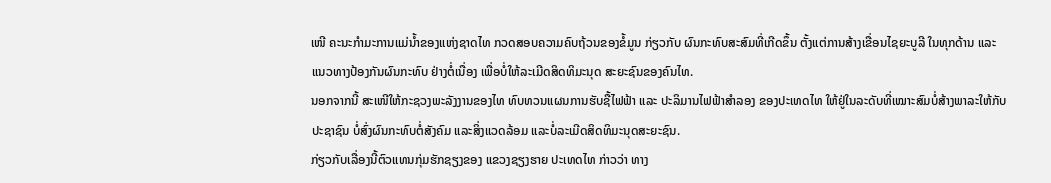ເໜີ ຄະນະກຳມະການແມ່ນ້ຳຂອງແຫ່ງຊາດໄທ ກວດສອບຄວາມຄົບຖ້ວນຂອງຂໍ້ມູນ ກ່ຽວກັບ ຜົນກະທົບສະສົມທີ່ເກີດຂຶ້ນ ຕັ້ງແຕ່ການສ້າງເຂື່ອນໄຊຍະບູລີ ໃນທຸກດ້ານ ແລະ ແນວທາງປ້ອງກັນຜົນກະທົບ ຢ່າງຕໍ່ເນື່ອງ ເພື່ອບໍ່ໃຫ້ລະເມີດສິດທິມະນຸດ ສະຍະຊົນຂອງຄົນໄທ.
ນອກຈາກນີ້ ສະເໜີໃຫ້ກະຊວງພະລັງງານຂອງໄທ ທົບທວນແຜນການຮັບຊື້ໄຟຟ້າ ແລະ ປະລິມານໄຟຟ້າສຳລອງ ຂອງປະເທດໄທ ໃຫ້ຢູ່ໃນລະດັບທີ່ເໝາະສົມບໍ່ສ້າງພາລະໃຫ້ກັບປະຊາຊົນ ບໍ່ສົ່ງຜົນກະທົບຕໍ່ສັງຄົມ ແລະສິ່ງແວດລ້ອມ ແລະບໍ່ລະເມີດສິດທິມະນຸດສະຍະຊົນ.
ກ່ຽວກັບເລື່ອງນີ້ຕົວແທນກຸ່ມຮັກຊຽງຂອງ ແຂວງຊຽງຮາຍ ປະເທດໄທ ກ່າວວ່າ ທາງ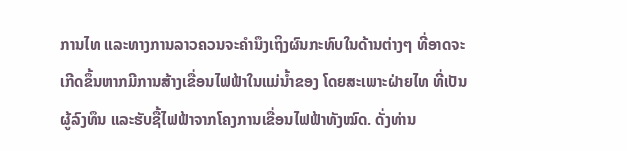ການໄທ ແລະທາງການລາວຄວນຈະຄຳນຶງເຖິງຜົນກະທົບໃນດ້ານຕ່າງໆ ທີ່ອາດຈະເກີດຂຶ້ນຫາກມີການສ້າງເຂື່ອນໄຟຟ້າໃນແມ່ນ້ຳຂອງ ໂດຍສະເພາະຝ່າຍໄທ ທີ່ເປັນຜູ້ລົງທຶນ ແລະຮັບຊື້ໄຟຟ້າຈາກໂຄງການເຂື່ອນໄຟຟ້າທັງໝົດ. ດັ່ງທ່ານ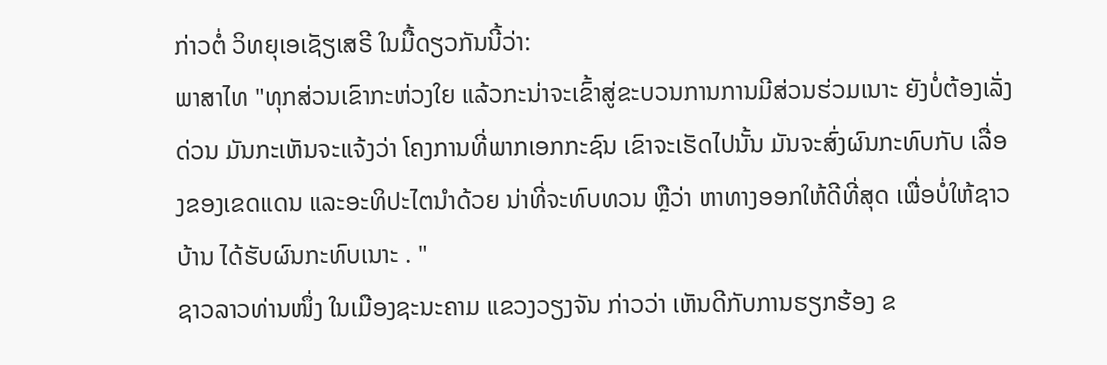ກ່າວຕໍ່ ວິທຍຸເອເຊັຽເສຣີ ໃນມື້ດຽວກັນນີ້ວ່າ:
ພາສາໄທ "ທຸກສ່ວນເຂົາກະຫ່ວງໃຍ ແລ້ວກະນ່າຈະເຂົ້າສູ່ຂະບວນການການມີສ່ວນຮ່ວມເນາະ ຍັງບໍ່ຕ້ອງເລັ່ງດ່ວນ ມັນກະເຫັນຈະແຈ້ງວ່າ ໂຄງການທີ່ພາກເອກກະຊົນ ເຂົາຈະເຮັດໄປນັ້ນ ມັນຈະສົ່ງຜົນກະທົບກັບ ເລື່ອງຂອງເຂດແດນ ແລະອະທິປະໄຕນຳດ້ວຍ ນ່າທີ່ຈະທົບທວນ ຫຼືວ່າ ຫາທາງອອກໃຫ້ດີທີ່ສຸດ ເພື່ອບໍ່ໃຫ້ຊາວບ້ານ ໄດ້ຮັບຜົນກະທົບເນາະ . "
ຊາວລາວທ່ານໜຶ່ງ ໃນເມືອງຊະນະຄາມ ແຂວງວຽງຈັນ ກ່າວວ່າ ເຫັນດີກັບການຮຽກຮ້ອງ ຂ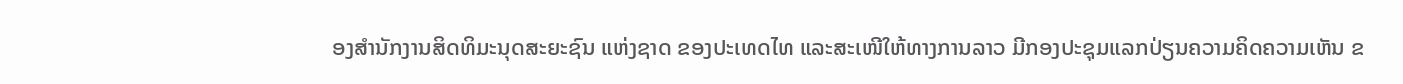ອງສຳນັກງານສິດທິມະນຸດສະຍະຊົນ ແຫ່ງຊາດ ຂອງປະເທດໄທ ແລະສະເໜີໃຫ້ທາງການລາວ ມີກອງປະຊຸມແລກປ່ຽນຄວາມຄິດຄວາມເຫັນ ຂ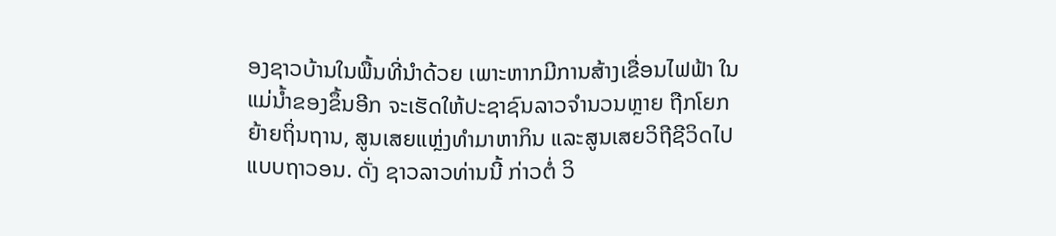ອງຊາວບ້ານໃນພື້ນທີ່ນຳດ້ວຍ ເພາະຫາກມີການສ້າງເຂື່ອນໄຟຟ້າ ໃນແມ່ນ້ຳຂອງຂຶ້ນອີກ ຈະເຮັດໃຫ້ປະຊາຊົນລາວຈຳນວນຫຼາຍ ຖືກໂຍກຍ້າຍຖິ່ນຖານ, ສູນເສຍແຫຼ່ງທຳມາຫາກິນ ແລະສູນເສຍວິຖີຊີວິດໄປແບບຖາວອນ. ດັ່ງ ຊາວລາວທ່ານນີ້ ກ່າວຕໍ່ ວິ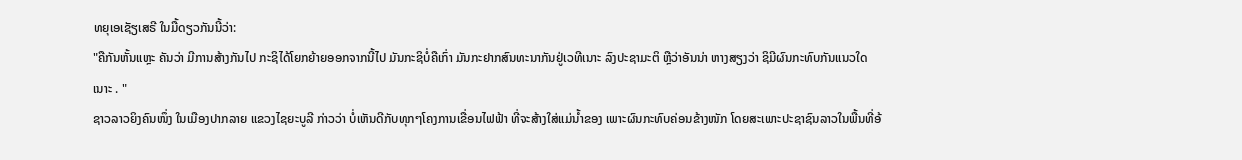ທຍຸເອເຊັຽເສຣີ ໃນມື້ດຽວກັນນີ້ວ່າ:
"ຄືກັນຫັ້ນແຫຼະ ຄັນວ່າ ມີການສ້າງກັນໄປ ກະຊິໄດ້ໂຍກຍ້າຍອອກຈາກນີ້ໄປ ມັນກະຊິບໍ່ຄືເກົ່າ ມັນກະຢາກສົນທະນາກັນຢູ່ເວທີເນາະ ລົງປະຊາມະຕິ ຫຼືວ່າອັນນ່າ ຫາງສຽງວ່າ ຊິມີຜົນກະທົບກັນແນວໃດເນາະ . "
ຊາວລາວຍິງຄົນໜຶ່ງ ໃນເມືອງປາກລາຍ ແຂວງໄຊຍະບູລີ ກ່າວວ່າ ບໍ່ເຫັນດີກັບທຸກໆໂຄງການເຂື່ອນໄຟຟ້າ ທີ່ຈະສ້າງໃສ່ແມ່ນ້ຳຂອງ ເພາະຜົນກະທົບຄ່ອນຂ້າງໜັກ ໂດຍສະເພາະປະຊາຊົນລາວໃນພື້ນທີ່ອ້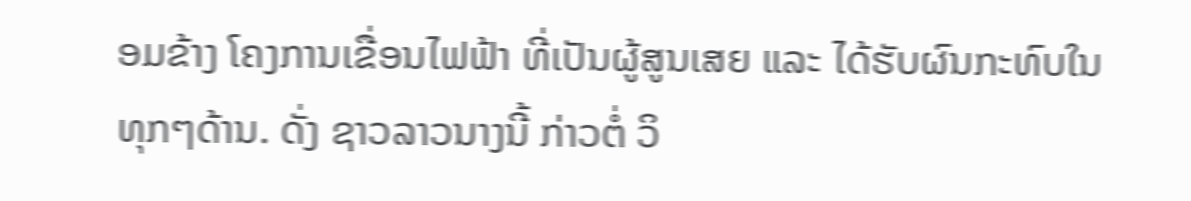ອມຂ້າງ ໂຄງການເຂື່ອນໄຟຟ້າ ທີ່ເປັນຜູ້ສູນເສຍ ແລະ ໄດ້ຮັບຜົນກະທົບໃນທຸກໆດ້ານ. ດັ່ງ ຊາວລາວນາງນີ້ ກ່າວຕໍ່ ວິ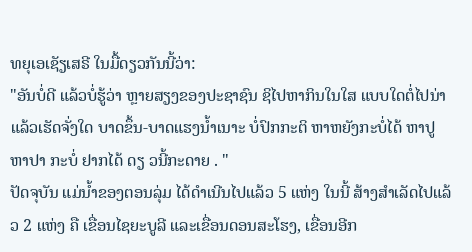ທຍຸເອເຊັຽເສຣີ ໃນມື້ດຽວກັນນີ້ວ່າ:
"ອັນບໍ່ດີ ແລ້ວບໍ່ຮູ້ວ່າ ຫຼາຍສຽງຂອງປະຊາຊົນ ຊິໄປຫາກິນໃນໃສ ແບບໃດຕໍ່ໄປນ່າ ແລ້ວເຮັດຈັ່ງໃດ ບາດຂຶ້ນ-ບາດແຮງນ້ຳເນາະ ບໍ່ປົກກະຕິ ຫາຫຍັງກະບໍ່ໄດ້ ຫາປູ ຫາປາ ກະບໍ່ ຢາກໄດ້ ດຽ ວນີ້ກະດາຍ . "
ປັດຈຸບັນ ແມ່ນ້ຳຂອງຕອນລຸ່ມ ໄດ້ດຳເນີນໄປແລ້ວ 5 ແຫ່ງ ໃນນີ້ ສ້າງສຳເລັດໄປແລ້ວ 2 ແຫ່ງ ຄື ເຂື່ອນໄຊຍະບູລີ ແລະເຂື່ອນດອນສະໂຮງ, ເຂື່ອນອີກ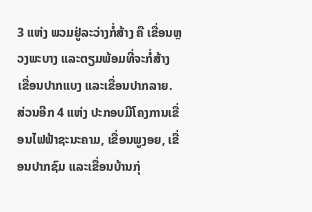3 ແຫ່ງ ພວມຢູ່ລະວ່າງກໍ່ສ້າງ ຄື ເຂື່ອນຫຼວງພະບາງ ແລະຕຽມພ້ອມທີ່ຈະກໍ່ສ້າງ ເຂື່ອນປາກແບງ ແລະເຂື່ອນປາກລາຍ.
ສ່ວນອີກ 4 ແຫ່ງ ປະກອບມີໂຄງການເຂື່ອນໄຟຟ້າຊະນະຄາມ, ເຂື່ອນພູງອຍ, ເຂື່ອນປາກຊົມ ແລະເຂື່ອນບ້ານກຸ່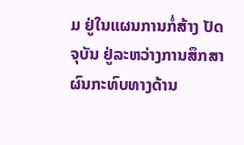ມ ຢູ່ໃນແຜນການກໍ່ສ້າງ ປັດຈຸບັນ ຢູ່ລະຫວ່າງການສຶກສາ ຜົນກະທົບທາງດ້ານ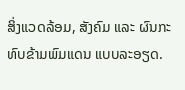ສິ່ງແວດລ້ອມ, ສັງຄົມ ແລະ ຜົນກະທົບຂ້າມພົມແດນ ແບບລະອຽດ.